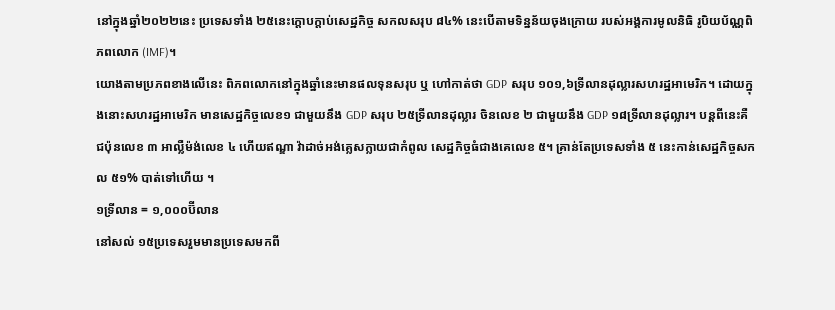នៅក្នុងឆ្នាំ២០២២នេះ ប្រទេសទាំង ២៥នេះក្ដោបក្ដាប់សេដ្ឋកិច្ច សកលសរុប ៨៤% នេះបើតាមទិន្នន័យចុងក្រោយ របស់អង្គការមូលនិធិ រូបិយប័ណ្ណពិភពលោក (IMF)។
យោងតាមប្រភពខាងលើនេះ ពិភពលោកនៅក្នុងឆ្នាំនេះមានផលទុនសរុប ឬ ហៅកាត់ថា GDP សរុប ១០១,៦ទ្រីលានដុល្លារសហរដ្ឋអាមេរិក។ ដោយក្នុងនោះសហរដ្ឋអាមេរិក មានសេដ្ឋកិច្ចលេខ១ ជាមួយនឹង GDP សរុប ២៥ទ្រីលានដុល្លារ ចិនលេខ ២ ជាមួយនឹង GDP ១៨ទ្រីលានដុល្លារ។ បន្តពីនេះគឺ ជប៉ុនលេខ ៣ អាល្លឺម៉ង់លេខ ៤ ហើយឥណ្ឌា វ៉ាដាច់អង់គ្លេសក្លាយជាកំពូល សេដ្ឋកិច្ចធំជាងគេលេខ ៥។ គ្រាន់តែប្រទេសទាំង ៥ នេះកាន់សេដ្ឋកិច្ចសកល ៥១% បាត់ទៅហើយ ។
១ទ្រីលាន = ១,០០០ប៊ីលាន
នៅសល់ ១៥ប្រទេសរួមមានប្រទេសមកពី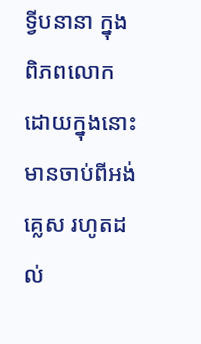ទ្វីបនានា ក្នុងពិភពលោក ដោយក្នុងនោះមានចាប់ពីអង់គ្លេស រហូតដល់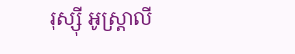រុស្ស៊ី អូស្ត្រាលី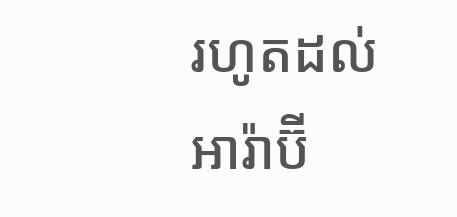រហូតដល់អារ៉ាប៊ី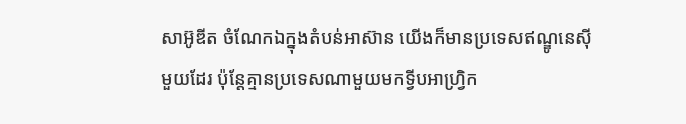សាអ៊ូឌីត ចំណែកឯក្នុងតំបន់អាស៊ាន យើងក៏មានប្រទេសឥណ្ឌូនេស៊ីមួយដែរ ប៉ុន្តែគ្មានប្រទេសណាមួយមកទ្វីបអាហ្វ្រិក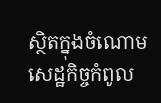ស្ថិតក្នុងចំណោមសេដ្ឋកិច្ចកំពូល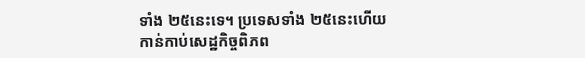ទាំង ២៥នេះទេ។ ប្រទេសទាំង ២៥នេះហើយ កាន់កាប់សេដ្ឋកិច្ចពិភព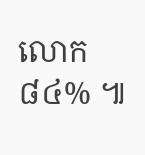លោក ៨៤% ៕